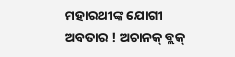ମହାରଥୀଙ୍କ ଯୋଗୀ ଅବତାର ! ଅଚାନକ୍ ବ୍ଲକ୍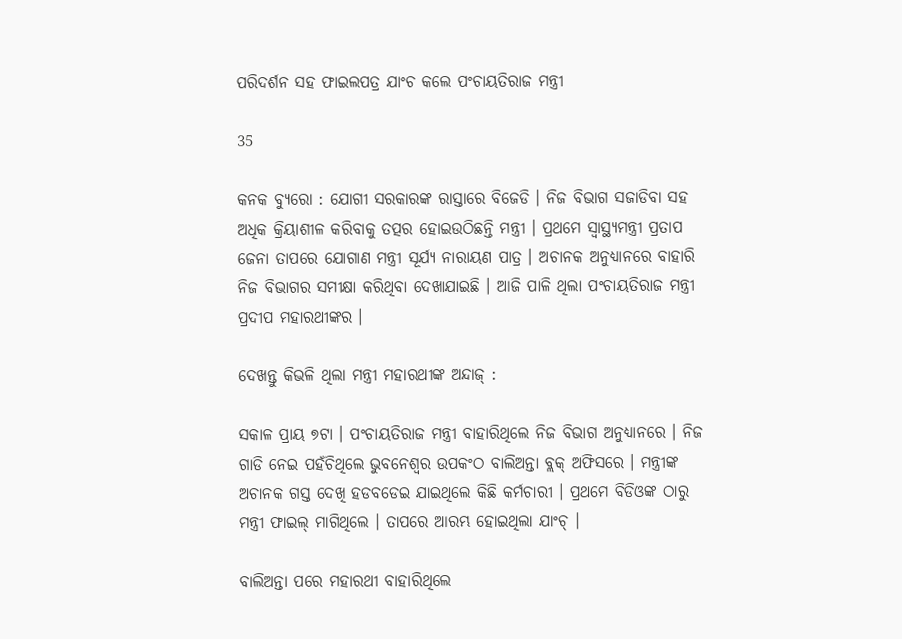ପରିଦର୍ଶନ ସହ ଫାଇଲପତ୍ର ଯାଂଚ କଲେ ପଂଚାୟତିରାଜ ମନ୍ତ୍ରୀ

35

କନକ ବ୍ୟୁରୋ : ଯୋଗୀ ସରକାରଙ୍କ ରାସ୍ତାରେ ବିଜେଡି । ନିଜ ବିଭାଗ ସଜାଡିବା ସହ ଅଧିକ କ୍ରିୟାଶୀଳ କରିବାକୁ ତତ୍ପର ହୋଇଉଠିଛନ୍ତି ମନ୍ତ୍ରୀ । ପ୍ରଥମେ ସ୍ୱାସ୍ଥ୍ୟମନ୍ତ୍ରୀ ପ୍ରତାପ ଜେନା ତାପରେ ଯୋଗାଣ ମନ୍ତ୍ରୀ ସୂର୍ଯ୍ୟ ନାରାୟଣ ପାତ୍ର । ଅଚାନକ ଅନୁଧ୍ୟାନରେ ବାହାରି ନିଜ ବିଭାଗର ସମୀକ୍ଷା କରିଥିବା ଦେଖାଯାଇଛି । ଆଜି ପାଳି ଥିଲା ପଂଚାୟତିରାଜ ମନ୍ତ୍ରୀ ପ୍ରଦୀପ ମହାରଥୀଙ୍କର ।

ଦେଖନ୍ତୁ କିଭଳି ଥିଲା ମନ୍ତ୍ରୀ ମହାରଥୀଙ୍କ ଅନ୍ଦାଜ୍ :

ସକାଳ ପ୍ରାୟ ୭ଟା । ପଂଚାୟତିରାଜ ମନ୍ତ୍ରୀ ବାହାରିଥିଲେ ନିଜ ବିଭାଗ ଅନୁଧ୍ୟାନରେ । ନିଜ ଗାଡି ନେଇ ପହଁଚିଥିଲେ ଭୁବନେଶ୍ୱର ଉପକଂଠ ବାଲିଅନ୍ତା ବ୍ଲକ୍ ଅଫିସରେ । ମନ୍ତ୍ରୀଙ୍କ ଅଚାନକ ଗସ୍ତ ଦେଖି ହଡବଡେଇ ଯାଇଥିଲେ କିଛି କର୍ମଚାରୀ । ପ୍ରଥମେ ବିଡିଓଙ୍କ ଠାରୁ ମନ୍ତ୍ରୀ ଫାଇଲ୍ ମାଗିଥିଲେ । ତାପରେ ଆରମ୍ଭ ହୋଇଥିଲା ଯାଂଚ୍ ।

ବାଲିଅନ୍ତା ପରେ ମହାରଥୀ ବାହାରିଥିଲେ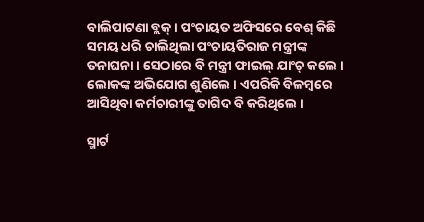ବାଲିପାଟଣା ବ୍ଲକ୍ । ପଂଚାୟତ ଅଫିସରେ ବେଶ୍ କିଛି ସମୟ ଧରି ଚାଲିଥିଲା ପଂଚାୟତିରାଜ ମନ୍ତ୍ରୀଙ୍କ ତନାଘନା । ସେଠାରେ ବି ମନ୍ତ୍ରୀ ଫାଇଲ୍ ଯାଂଚ୍ କଲେ । ଲୋକଙ୍କ ଅଭିଯୋଗ ଶୁଣିଲେ । ଏପରିକି ବିଳମ୍ବରେ ଆସିଥିବା କର୍ମଚାରୀଙ୍କୁ ତାଗିଦ ବି କରିଥିଲେ ।

ସ୍ମାର୍ଟ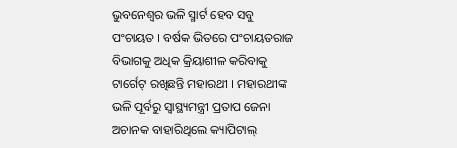ଭୁବନେଶ୍ୱର ଭଳି ସ୍ମାର୍ଟ ହେବ ସବୁ ପଂଚାୟତ । ବର୍ଷକ ଭିତରେ ପଂଚାୟତରାଜ ବିଭାଗକୁ ଅଧିକ କ୍ରିୟାଶୀଳ କରିବାକୁ ଟାର୍ଗେଟ୍ ରଖିଛନ୍ତି ମହାରଥୀ । ମହାରଥୀଙ୍କ ଭଳି ପୂର୍ବରୁ ସ୍ୱାସ୍ଥ୍ୟମନ୍ତ୍ରୀ ପ୍ରତାପ ଜେନା ଅଚାନକ ବାହାରିଥିଲେ କ୍ୟାପିଟାଲ୍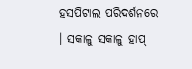ହସପିଟାଲ ପରିଦର୍ଶନରେ । ସକାଳୁ ସକାଳୁ ହାପ୍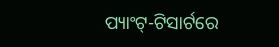ପ୍ୟାଂଟ୍-ଟିସାର୍ଟରେ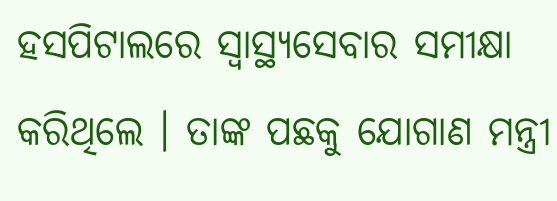ହସପିଟାଲରେ ସ୍ୱାସ୍ଥ୍ୟସେବାର ସମୀକ୍ଷା କରିଥିଲେ । ତାଙ୍କ ପଛକୁ ଯୋଗାଣ ମନ୍ତ୍ରୀ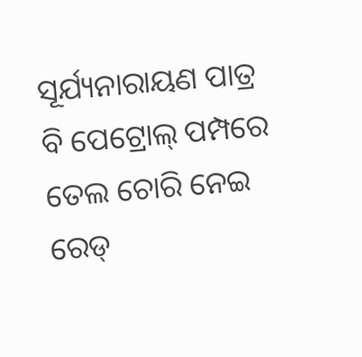ସୂର୍ଯ୍ୟନାରାୟଣ ପାତ୍ର ବି ପେଟ୍ରୋଲ୍ ପମ୍ପରେ ତେଲ ଚୋରି ନେଇ ରେଡ୍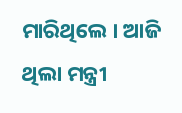ମାରିଥିଲେ । ଆଜି ଥିଲା ମନ୍ତ୍ରୀ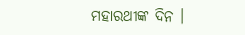ମହାରଥୀଙ୍କ ଦିନ ।